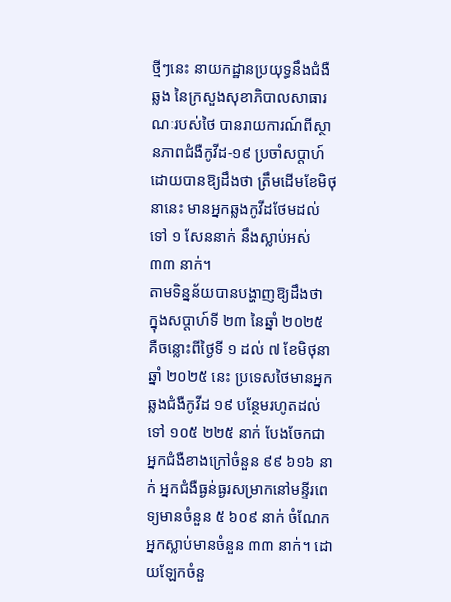ថ្មីៗនេះ នាយកដ្ឋានប្រយុទ្ធនឹងជំងឺឆ្លង នៃក្រសួងសុខាភិបាលសាធារណៈរបស់ថៃ បានរាយការណ៍ពីស្ថានភាពជំងឺកូវីដ-១៩ ប្រចាំសប្តាហ៍ ដោយបានឱ្យដឹងថា ត្រឹមដើមខែមិថុនានេះ មានអ្នកឆ្លងកូវីដថែមដល់ទៅ ១ សែននាក់ នឹងស្លាប់អស់ ៣៣ នាក់។
តាមទិន្នន័យបានបង្ហាញឱ្យដឹងថា ក្នុងសប្តាហ៍ទី ២៣ នៃឆ្នាំ ២០២៥ គឺចន្លោះពីថ្ងៃទី ១ ដល់ ៧ ខែមិថុនា ឆ្នាំ ២០២៥ នេះ ប្រទេសថៃមានអ្នកឆ្លងជំងឺកូវីដ ១៩ បន្ថែមរហូតដល់ទៅ ១០៥ ២២៥ នាក់ បែងចែកជាអ្នកជំងឺខាងក្រៅចំនួន ៩៩ ៦១៦ នាក់ អ្នកជំងឺធ្ងន់ធ្ងរសម្រាកនៅមន្ទីរពេទ្យមានចំនួន ៥ ៦០៩ នាក់ ចំណែកអ្នកស្លាប់មានចំនួន ៣៣ នាក់។ ដោយឡែកចំនួ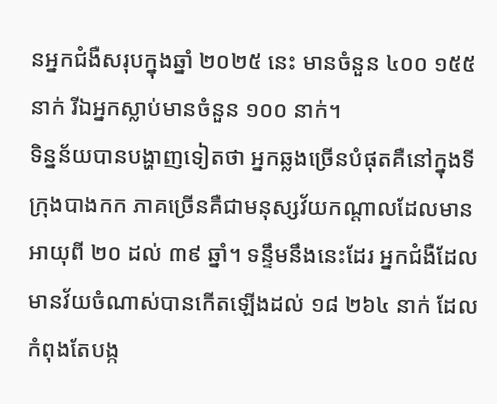នអ្នកជំងឺសរុបក្នុងឆ្នាំ ២០២៥ នេះ មានចំនួន ៤០០ ១៥៥ នាក់ រីឯអ្នកស្លាប់មានចំនួន ១០០ នាក់។
ទិន្នន័យបានបង្ហាញទៀតថា អ្នកឆ្លងច្រើនបំផុតគឺនៅក្នុងទីក្រុងបាងកក ភាគច្រើនគឺជាមនុស្សវ័យកណ្តាលដែលមានអាយុពី ២០ ដល់ ៣៩ ឆ្នាំ។ ទន្ទឹមនឹងនេះដែរ អ្នកជំងឺដែលមានវ័យចំណាស់បានកើតឡើងដល់ ១៨ ២៦៤ នាក់ ដែលកំពុងតែបង្ក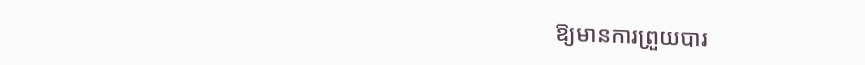ឱ្យមានការព្រួយបារ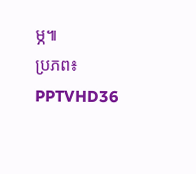ម្ភ៕
ប្រភព៖ PPTVHD36